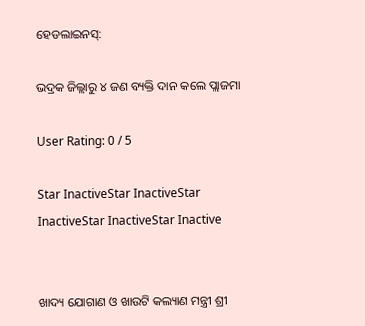ହେଡଲାଇନସ୍:

ଭଦ୍ରକ ଜିଲ୍ଲାରୁ ୪ ଜଣ ବ୍ୟକ୍ତି ଦାନ କଲେ ପ୍ଲାଜମା

User Rating: 0 / 5

Star InactiveStar InactiveStar InactiveStar InactiveStar Inactive


ଖାଦ୍ୟ ଯୋଗାଣ ଓ ଖାଉଟି କଲ୍ୟାଣ ମନ୍ତ୍ରୀ ଶ୍ରୀ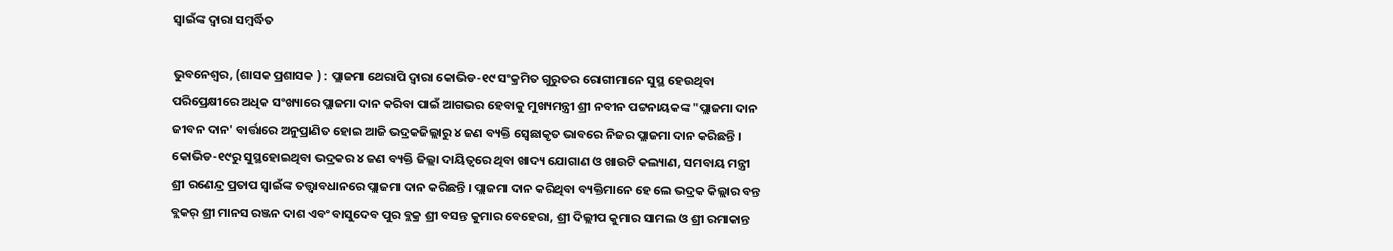ସ୍ୱାଇଁଙ୍କ ଦ୍ୱାରା ସମ୍ବର୍ଦ୍ଧିତ

ଭୁବନେଶ୍ୱର, (ଶାସକ ପ୍ରଶାସକ ) : ପ୍ଲାଜମା ଥେରାପି ଦ୍ୱାରା କୋଭିଡ-୧୯ ସଂକ୍ରମିତ ଗୁରୁତର ରୋଗୀମାନେ ସୁସ୍ଥ ହେଉଥିବା ପରିପ୍ରେକ୍ଷୀରେ ଅଧିକ ସଂଖ୍ୟାରେ ପ୍ଲାଜମା ଦାନ କରିବା ପାଇଁ ଆଗଭର ହେବାକୁ ମୁଖ୍ୟମନ୍ତ୍ରୀ ଶ୍ରୀ ନବୀନ ପଟ୍ଟନାୟକଙ୍କ "ପ୍ଲାଜମା ଦାନ ଜୀବନ ଦାନ' ବାର୍ତ୍ତାରେ ଅନୁପ୍ରାଣିତ ହୋଇ ଆଜି ଭଦ୍ରକଜିଲ୍ଲାରୁ ୪ ଜଣ ବ୍ୟକ୍ତି ସ୍ଵେଛାକୃତ ଭାବରେ ନିଜର ପ୍ଲାଜମା ଦାନ କରିଛନ୍ତି । କୋଭିଡ-୧୯ରୁ ସୁସ୍ଥହୋଇଥିବା ଭଦ୍ରକର ୪ ଜଣ ବ୍ୟକ୍ତି ଜିଲ୍ଲା ଦାୟିତ୍ୱରେ ଥିବା ଖାଦ୍ୟ ଯୋଗାଣ ଓ ଖାଉଟି କଲ୍ୟାଣ, ସମବାୟ ମନ୍ତ୍ରୀ ଶ୍ରୀ ରଣେନ୍ଦ୍ର ପ୍ରତାପ ସ୍ୱାଇଁଙ୍କ ତତ୍ତ୍ୱାବଧାନରେ ପ୍ଲାଜମା ଦାନ କରିଛନ୍ତି । ପ୍ଲାଜମା ଦାନ କରିଥିବା ବ୍ୟକ୍ତିମାନେ ହେ ଲେ ଭଦ୍ରକ କିଲ୍ଲାର ବନ୍ତ ବ୍ଲକର୍ ଶ୍ରୀ ମାନସ ରଞ୍ଜନ ଦାଶ ଏବଂ ବାସୁଦେବ ପୁର ବ୍ଲକ୍ର ଶ୍ରୀ ବସନ୍ତ କୁମାର ବେହେରା, ଶ୍ରୀ ଦିଲ୍ଲୀପ କୁମାର ସାମଲ ଓ ଶ୍ରୀ ରମାକାନ୍ତ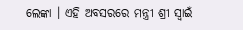ଲେଙ୍କା । ଏହି ଅବସରରେ ମନ୍ତ୍ରୀ ଶ୍ରୀ ସ୍ୱାଇଁ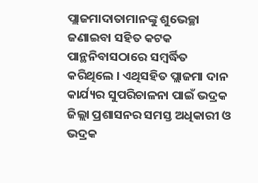ପ୍ଲାଜମାଦାତାମାନଙ୍କୁ ଶୁଭେଚ୍ଛା ଜଣାଇବା ସହିତ କଟକ ପାନ୍ଥନିବାସଠାରେ ସମ୍ବର୍ଦ୍ଧିତ କରିଥିଲେ । ଏଥିସହିତ ପ୍ଲାଜମା ଦାନ କାର୍ଯ୍ୟର ସୁପରିଚାଳନା ପାଇଁ ଭଦ୍ରକ ଜିଲ୍ଲା ପ୍ରଶାସନର ସମସ୍ତ ଅଧିକାରୀ ଓ ଭଦ୍ରକ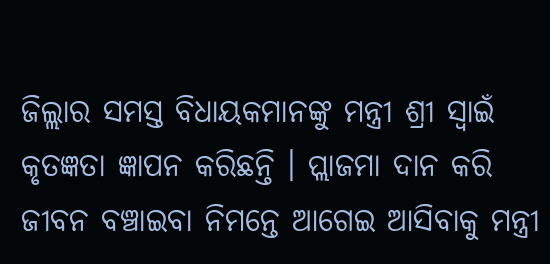ଜିଲ୍ଲାର ସମସ୍ତ ବିଧାୟକମାନଙ୍କୁ ମନ୍ତ୍ରୀ ଶ୍ରୀ ସ୍ୱାଇଁ କୃତଜ୍ଞତା ଜ୍ଞାପନ କରିଛନ୍ତି । ପ୍ଲାଜମା ଦାନ କରି ଜୀବନ ବଞ୍ଚାଇବା ନିମନ୍ତେ ଆଗେଇ ଆସିବାକୁ ମନ୍ତ୍ରୀ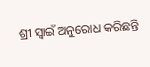ଶ୍ରୀ ସ୍ୱାଇଁ ଅନୁରୋଧ କରିଛନ୍ତି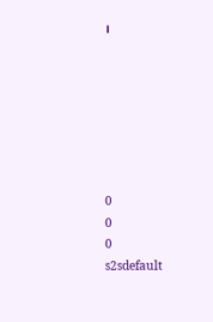।







0
0
0
s2sdefault